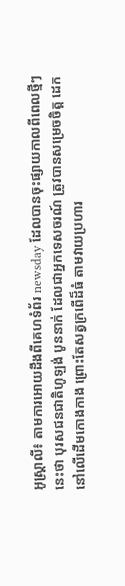អូស្រ្ដាលី៖ តាមការអោយដឹងពីគេហទំព័រ newsday ដែលបានចុះផ្សាយកាលពីពេលថ្មីៗ
នេះថា បុរសជនជាតិហូឡង់ បូននាក់ ដែលជាអ្នកទេសចរណ៍ ត្រូវបានសម្រេចចិត្ដ ដេក
នៅលើដើមកោងកាង ព្រោះតែសត្វក្រពើដ៏ធំ តាមវាយប្រហារ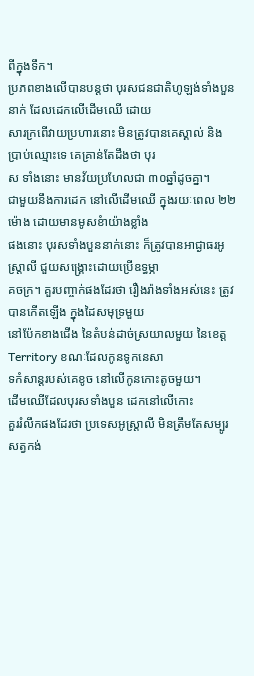ពីក្នុងទឹក។
ប្រភពខាងលើបានបន្ដថា បុរសជនជាតិហូឡង់ទាំងបួននាក់ ដែលដេកលើដើមឈើ ដោយ
សារក្រពើវាយប្រហារនោះ មិនត្រូវបានគេស្គាល់ និងប្រាប់ឈ្មោះទេ គេគ្រាន់តែដឹងថា បុរ
ស ទាំងនោះ មានវ័យប្រហែលជា ៣០ឆ្នាំដូចគ្នា។
ជាមួយនឹងការដេក នៅលើដើមឈើ ក្នុងរយៈពេល ២២ម៉ោង ដោយមានមូសខំាយ៉ាងខ្លាំង
ផងនោះ បុរសទាំងបួននាក់នោះ ក៏ត្រូវបានអាជ្ងាធរអូស្រ្ដាលី ជួយសង្រ្គោះដោយប្រើឧទ្ធម្ភា
គចក្រ។ គួរបញ្ចាក់ផងដែរថា រឿងរ៉ាងទាំងអស់នេះ ត្រូវបានកើតឡើង ក្នុងដៃសមុទ្រមួយ
នៅប៉ែកខាងជើង នៃតំបន់ដាច់ស្រយាលមួយ នៃខេត្ដ Territory ខណៈដែលកូនទូកនេសា
ទកំសាន្ដរបស់គេខូច នៅលើកូនកោះតូចមួយ។
ដើមឈើដែលបុរសទាំងបួន ដេកនៅលើកោះ
គួររំលឹកផងដែរថា ប្រទេសអូស្រ្ដាលី មិនត្រឹមតែសម្បូរសត្វកង់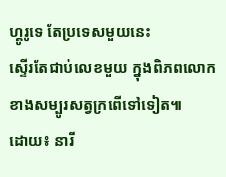ហ្គូរូទេ តែប្រទេសមួយនេះ
ស្ទើរតែជាប់លេខមួយ ក្នុងពិភពលោក ខាងសម្បូរសត្វក្រពើទៅទៀត៕
ដោយ៖ នារី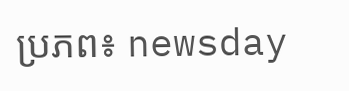ប្រភព៖ newsday